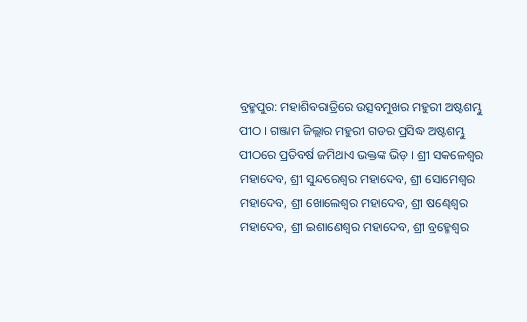ବ୍ରହ୍ମପୁର: ମହାଶିବରାତ୍ରିରେ ଉତ୍ସବମୁଖର ମହୁରୀ ଅଷ୍ଟଶମ୍ଭୁ ପୀଠ । ଗଞ୍ଜାମ ଜିଲ୍ଲାର ମହୁରୀ ଗଡର ପ୍ରସିଦ୍ଧ ଅଷ୍ଟଶମ୍ଭୁ ପୀଠରେ ପ୍ରତିବର୍ଷ ଜମିଥାଏ ଭକ୍ତଙ୍କ ଭିଡ଼ । ଶ୍ରୀ ସକଳେଶ୍ୱର ମହାଦେବ, ଶ୍ରୀ ସୁନ୍ଦରେଶ୍ୱର ମହାଦେବ, ଶ୍ରୀ ସୋମେଶ୍ୱର ମହାଦେବ, ଶ୍ରୀ ଖୋଲେଶ୍ୱର ମହାଦେବ, ଶ୍ରୀ ଷଣ୍ଢେଶ୍ୱର ମହାଦେବ, ଶ୍ରୀ ଇଶାଣେଶ୍ୱର ମହାଦେବ, ଶ୍ରୀ ବ୍ରହ୍ମେଶ୍ୱର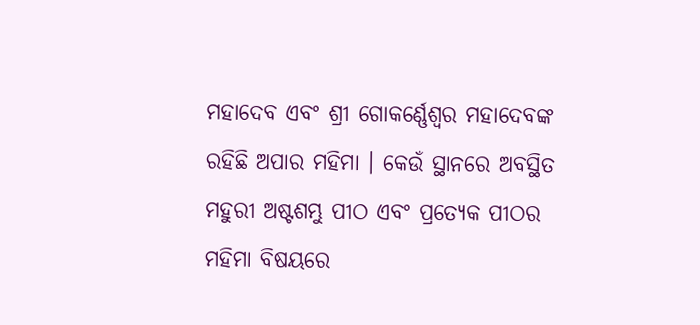ମହାଦେବ ଏବଂ ଶ୍ରୀ ଗୋକର୍ଣ୍ଣେଶ୍ୱର ମହାଦେବଙ୍କ ରହିଛି ଅପାର ମହିମା । କେଉଁ ସ୍ଥାନରେ ଅବସ୍ଥିତ ମହୁରୀ ଅଷ୍ଟଶମ୍ଭୁ ପୀଠ ଏବଂ ପ୍ରତ୍ୟେକ ପୀଠର ମହିମା ବିଷୟରେ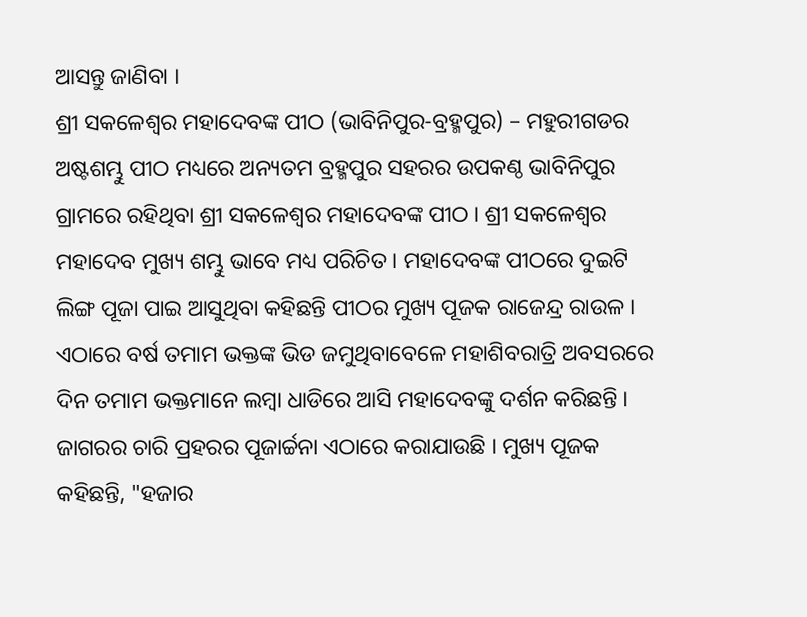ଆସନ୍ତୁ ଜାଣିବା ।
ଶ୍ରୀ ସକଳେଶ୍ୱର ମହାଦେବଙ୍କ ପୀଠ (ଭାବିନିପୁର-ବ୍ରହ୍ମପୁର) – ମହୁରୀଗଡର ଅଷ୍ଟଶମ୍ଭୁ ପୀଠ ମଧ୍ୟରେ ଅନ୍ୟତମ ବ୍ରହ୍ମପୁର ସହରର ଉପକଣ୍ଠ ଭାବିନିପୁର ଗ୍ରାମରେ ରହିଥିବା ଶ୍ରୀ ସକଳେଶ୍ୱର ମହାଦେବଙ୍କ ପୀଠ । ଶ୍ରୀ ସକଳେଶ୍ୱର ମହାଦେବ ମୁଖ୍ୟ ଶମ୍ଭୁ ଭାବେ ମଧ୍ୟ ପରିଚିତ । ମହାଦେବଙ୍କ ପୀଠରେ ଦୁଇଟି ଲିଙ୍ଗ ପୂଜା ପାଇ ଆସୁଥିବା କହିଛନ୍ତି ପୀଠର ମୁଖ୍ୟ ପୂଜକ ରାଜେନ୍ଦ୍ର ରାଉଳ । ଏଠାରେ ବର୍ଷ ତମାମ ଭକ୍ତଙ୍କ ଭିଡ ଜମୁଥିବାବେଳେ ମହାଶିବରାତ୍ରି ଅବସରରେ ଦିନ ତମାମ ଭକ୍ତମାନେ ଲମ୍ୱା ଧାଡିରେ ଆସି ମହାଦେବଙ୍କୁ ଦର୍ଶନ କରିଛନ୍ତି । ଜାଗରର ଚାରି ପ୍ରହରର ପୂଜାର୍ଚ୍ଚନା ଏଠାରେ କରାଯାଉଛି । ମୁଖ୍ୟ ପୂଜକ କହିଛନ୍ତି, "ହଜାର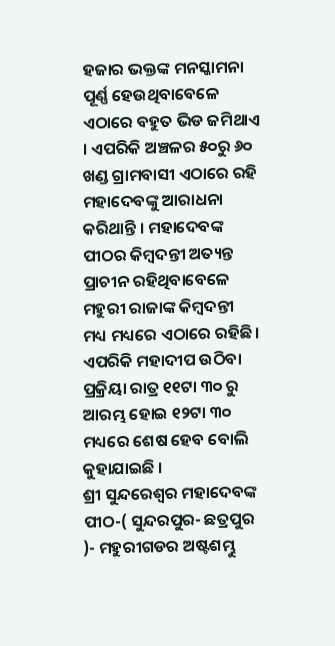ହଜାର ଭକ୍ତଙ୍କ ମନସ୍କାମନା ପୂର୍ଣ୍ଣ ହେଉଥିବାବେଳେ ଏଠାରେ ବହୁତ ଭିଡ ଜମିଥାଏ । ଏପରିକି ଅଞ୍ଚଳର ୫୦ରୁ ୬୦ ଖଣ୍ଡ ଗ୍ରାମବାସୀ ଏଠାରେ ରହି ମହାଦେବଙ୍କୁ ଆରାଧନା କରିଥାନ୍ତି । ମହାଦେବଙ୍କ ପୀଠର କିମ୍ୱଦନ୍ତୀ ଅତ୍ୟନ୍ତ ପ୍ରାଚୀନ ରହିଥିବାବେଳେ ମହୁରୀ ରାଜାଙ୍କ କିମ୍ୱଦନ୍ତୀ ମଧ୍ୟ ମଧ୍ୟରେ ଏଠାରେ ରହିଛି । ଏପରିକି ମହାଦୀପ ଉଠିବା ପ୍ରକ୍ରିୟା ରାତ୍ର ୧୧ଟା ୩୦ ରୁ ଆରମ୍ଭ ହୋଇ ୧୨ଟା ୩୦ ମଧ୍ୟରେ ଶେଷ ହେବ ବୋଲି କୁହାଯାଇଛି ।
ଶ୍ରୀ ସୁନ୍ଦରେଶ୍ୱର ମହାଦେବଙ୍କ ପୀଠ-( ସୁନ୍ଦରପୁର- ଛତ୍ରପୁର )- ମହୁରୀଗଡର ଅଷ୍ଟଶମ୍ଭୁ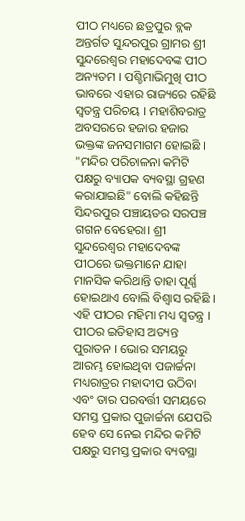ପୀଠ ମଧ୍ୟରେ ଛତ୍ରପୁର ବ୍ଲକ ଅନ୍ତର୍ଗତ ସୁନ୍ଦରପୁର ଗ୍ରାମର ଶ୍ରୀ ସୁନ୍ଦରେଶ୍ୱର ମହାଦେବଙ୍କ ପୀଠ ଅନ୍ୟତମ । ପଶ୍ଚିମାଭିମୁଖି ପୀଠ ଭାବରେ ଏହାର ରାଜ୍ୟରେ ରହିଛି ସ୍ୱତନ୍ତ୍ର ପରିଚୟ । ମହାଶିବରାତ୍ର ଅବସରରେ ହଜାର ହଜାର ଭକ୍ତଙ୍କ ଜନସମାଗମ ହୋଇଛି । "ମନ୍ଦିର ପରିଚାଳନା କମିଟି ପକ୍ଷରୁ ବ୍ୟାପକ ବ୍ୟବସ୍ଥା ଗ୍ରହଣ କରାଯାଇଛି" ବୋଲି କହିଛନ୍ତି ସିନ୍ଦରପୁର ପଞ୍ଚାୟତର ସରପଞ୍ଚ ଗଗନ ବେହେରା। ଶ୍ରୀ ସୁନ୍ଦରେଶ୍ୱର ମହାଦେବଙ୍କ ପୀଠରେ ଭକ୍ତମାନେ ଯାହା ମାନସିକ କରିଥାନ୍ତି ତାହା ପୂର୍ଣ୍ଣ ହୋଇଥାଏ ବୋଲି ବିଶ୍ୱାସ ରହିଛି । ଏହି ପୀଠର ମହିମା ମଧ୍ୟ ସ୍ୱତନ୍ତ୍ର । ପୀଠର ଇତିହାସ ଅତ୍ୟନ୍ତ ପୁରାତନ । ଭୋର ସମୟରୁ ଆରମ୍ଭ ହୋଇଥିବା ପଜାର୍ଚ୍ଚନା ମଧ୍ୟରାତ୍ରର ମହାଦୀପ ଉଠିବା ଏବଂ ତାର ପରବର୍ତ୍ତୀ ସମୟରେ ସମସ୍ତ ପ୍ରକାର ପୁଜାର୍ଚ୍ଚନା ଯେପରି ହେବ ସେ ନେଇ ମନ୍ଦିର କମିଟି ପକ୍ଷରୁ ସମସ୍ତ ପ୍ରକାର ବ୍ୟବସ୍ଥା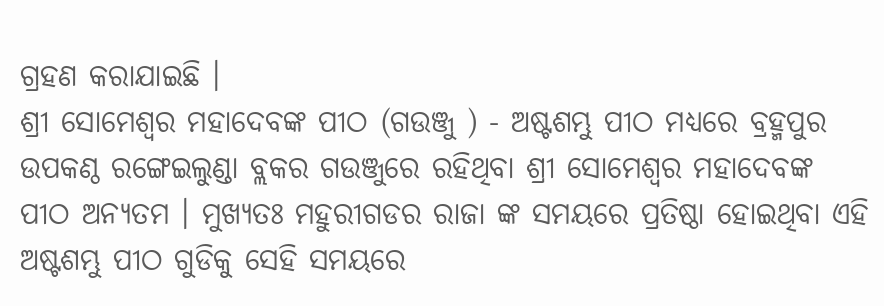ଗ୍ରହଣ କରାଯାଇଛି ।
ଶ୍ରୀ ସୋମେଶ୍ୱର ମହାଦେବଙ୍କ ପୀଠ (ଗଉଞ୍ଜୁ ) - ଅଷ୍ଟଶମ୍ଭୁ ପୀଠ ମଧ୍ୟରେ ବ୍ରହ୍ମପୁର ଉପକଣ୍ଠ ରଙ୍ଗେଇଲୁଣ୍ଡା ବ୍ଲକର ଗଉଞ୍ଜୁରେ ରହିଥିବା ଶ୍ରୀ ସୋମେଶ୍ୱର ମହାଦେବଙ୍କ ପୀଠ ଅନ୍ୟତମ । ମୁଖ୍ୟତଃ ମହୁରୀଗଡର ରାଜା ଙ୍କ ସମୟରେ ପ୍ରତିଷ୍ଠା ହୋଇଥିବା ଏହି ଅଷ୍ଟଶମ୍ଭୁ ପୀଠ ଗୁଡିକୁ ସେହି ସମୟରେ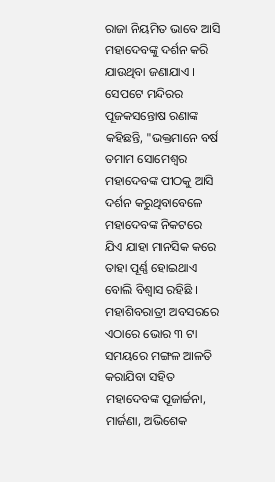ରାଜା ନିୟମିତ ଭାବେ ଆସି ମହାଦେବଙ୍କୁ ଦର୍ଶନ କରି ଯାଉଥିବା ଜଣାଯାଏ । ସେପଟେ ମନ୍ଦିରର ପୂଜକସନ୍ତୋଷ ରଣାଙ୍କ କହିଛନ୍ତି, "ଭକ୍ତମାନେ ବର୍ଷ ତମାମ ସୋମେଶ୍ୱର ମହାଦେବଙ୍କ ପୀଠକୁ ଆସି ଦର୍ଶନ କରୁଥିବାବେଳେ ମହାଦେବଙ୍କ ନିକଟରେ ଯିଏ ଯାହା ମାନସିକ କରେ ତାହା ପୂର୍ଣ୍ଣ ହୋଇଥାଏ ବୋଲି ବିଶ୍ୱାସ ରହିଛି । ମହାଶିବରାତ୍ରୀ ଅବସରରେ ଏଠାରେ ଭୋର ୩ ଟା ସମୟରେ ମଙ୍ଗଳ ଆଳତି କରାଯିବା ସହିତ ମହାଦେବଙ୍କ ପୂଜାର୍ଚ୍ଚନା, ମାର୍ଜଣା, ଅଭିଶେକ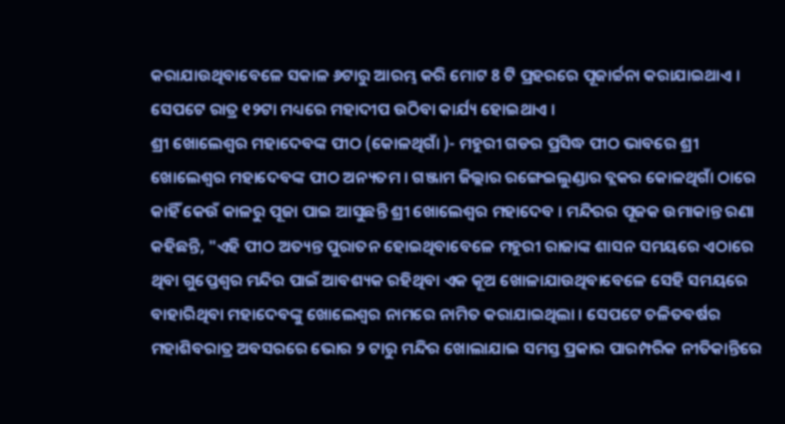କରାଯାଉଥିବାବେଳେ ସକାଳ ୬ଟାରୁ ଆରମ୍ଭ କରି ମୋଟ 8 ଟି ପ୍ରହରରେ ପୂଜାର୍ଚ୍ଚନା କରାଯାଇଥାଏ । ସେପଟେ ରାତ୍ର ୧୨ଟା ମଧ୍ୟରେ ମହାଦୀପ ଉଠିବା କାର୍ଯ୍ୟ ହୋଇଥାଏ ।
ଶ୍ରୀ ଖୋଲେଶ୍ୱର ମହାଦେବଙ୍କ ପୀଠ (କୋଳଥିଗାଁ )- ମହୁରୀ ଗଡର ପ୍ରସିଦ୍ଧ ପୀଠ ଭାବରେ ଶ୍ରୀ ଖୋଲେଶ୍ୱର ମହାଦେବଙ୍କ ପୀଠ ଅନ୍ୟତମ । ଗଞ୍ଜାମ ଜିଲ୍ଲାର ରଙ୍ଗେଇଲୁଣ୍ଡାର ବ୍ଲକର କୋଳଥିଗାଁ ଠାରେ କାହିଁ କେଉଁ କାଳରୁ ପୂଜା ପାଇ ଆସୁଛନ୍ତି ଶ୍ରୀ ଖୋଲେଶ୍ୱର ମହାଦେବ । ମନ୍ଦିରର ପୂଜକ ଉମାକାନ୍ତ ରଣା କହିଛନ୍ତି, "ଏହି ପୀଠ ଅତ୍ୟନ୍ତ ପୁରାତନ ହୋଇଥିବାବେଳେ ମହୁରୀ ରାଜାଙ୍କ ଶାସନ ସମୟରେ ଏଠାରେ ଥିବା ଗୁପ୍ତେଶ୍ୱର ମନ୍ଦିର ପାଇଁ ଆବଶ୍ୟକ ରହିଥିବା ଏକ କୂଅ ଖୋଳାଯାଉଥିବାବେଳେ ସେହି ସମୟରେ ବାହାରିଥିବା ମହାଦେବଙ୍କୁ ଖୋଲେଶ୍ୱର ନାମରେ ନାମିତ କରାଯାଇଥିଲା । ସେପଟେ ଚଳିତବର୍ଷର ମହାଶିବରାତ୍ର ଅବସରରେ ଭୋର ୨ ଟାରୁ ମନ୍ଦିର ଖୋଲାଯାଇ ସମସ୍ତ ପ୍ରକାର ପାରମ୍ପରିକ ନୀତିକାନ୍ତିରେ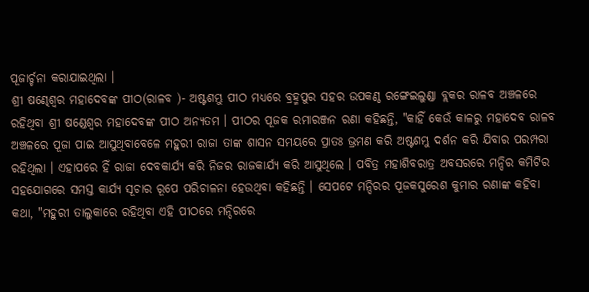ପୂଜାର୍ଚ୍ଚନା କରାଯାଇଥିଲା ।
ଶ୍ରୀ ଷଣ୍ଢେଶ୍ୱର ମହାଦେବଙ୍କ ପୀଠ(ରାଳବ )- ଅଷ୍ଟଶମ୍ଭୁ ପୀଠ ମଧ୍ୟରେ ବ୍ରହ୍ମପୁର ସହର ଉପକଣ୍ଠ ରଙ୍ଗେଇଲୁଣ୍ଡା ବ୍ଲକର ରାଳବ ଅଞ୍ଚଳରେ ରହିଥିବା ଶ୍ରୀ ଷଣ୍ଡେଶ୍ୱର ମହାଦେବଙ୍କ ପୀଠ ଅନ୍ୟତମ । ପୀଠର ପୂଜକ ରମାରଞ୍ଜନ ରଣା କହିଛନ୍ତି, "କାହିଁ କେଉଁ କାଳରୁ ମହାଦେବ ରାଳବ ଅଞ୍ଚଳରେ ପୂଜା ପାଇ ଆସୁଥିବାବେଳେ ମହୁରୀ ରାଜା ତାଙ୍କ ଶାସନ ସମୟରେ ପ୍ରାତଃ ଭ୍ରମଣ କରି ଅଷ୍ଟଶମ୍ଭୁ ଦର୍ଶନ କରି ଯିବାର ପରମ୍ପରା ରହିଥିଲା । ଏହାପରେ ହିଁ ରାଜା ଦେବକାର୍ଯ୍ୟ କରି ନିଜର ରାଜକାର୍ଯ୍ୟ କରି ଆସୁଥିଲେ । ପବିତ୍ର ମହାଶିବରାତ୍ର ଅବସରରେ ମନ୍ଦିର କମିଟିର ସହଯୋଗରେ ସମସ୍ତ କାର୍ଯ୍ୟ ସୂଚାର ରୂପେ ପରିଚାଳନା ହେଉଥିବା କହିଛନ୍ତି । ସେପଟେ ମନ୍ଦିରର ପୂଜକସୁରେଶ କୁମାର ରଣାଙ୍କ କହିବା କଥା, "ମହୁରୀ ତାଲୁକାରେ ରହିଥିବା ଏହି ପୀଠରେ ମନ୍ଦିରରେ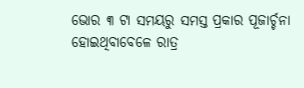ଭୋର ୩ ଟା ସମୟରୁ ସମସ୍ତ ପ୍ରକାର ପୂଜାର୍ଚ୍ଚନା ହୋଇଥିବାବେଳେ ରାତ୍ର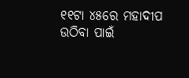୧୧ଟା ୪୫ରେ ମହାଦୀପ ଉଠିବା ପାଇଁ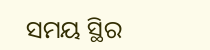ସମୟ ସ୍ଥିର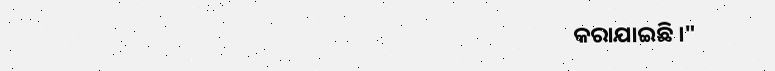କରାଯାଇଛି ।"